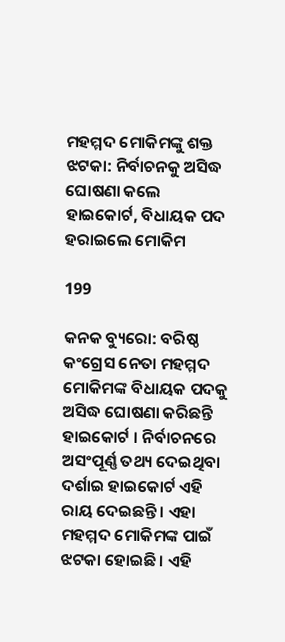ମହମ୍ମଦ ମୋକିମଙ୍କୁ ଶକ୍ତ ଝଟକା: ନିର୍ବାଚନକୁ ଅସିଦ୍ଧ ଘୋଷଣା କଲେ ହାଇକୋର୍ଟ, ବିଧାୟକ ପଦ ହରାଇଲେ ମୋକିମ

199

କନକ ବ୍ୟୁରୋ: ବରିଷ୍ଠ କଂଗ୍ରେସ ନେତା ମହମ୍ମଦ ମୋକିମଙ୍କ ବିଧାୟକ ପଦକୁ ଅସିଦ୍ଧ ଘୋଷଣା କରିଛନ୍ତି ହାଇକୋର୍ଟ । ନିର୍ବାଚନରେ ଅସଂପୂର୍ଣ୍ଣ ତଥ୍ୟ ଦେଇଥିବା ଦର୍ଶାଇ ହାଇକୋର୍ଟ ଏହି ରାୟ ଦେଇଛନ୍ତି । ଏହା ମହମ୍ମଦ ମୋକିମଙ୍କ ପାଇଁ ଝଟକା ହୋଇଛି । ଏହି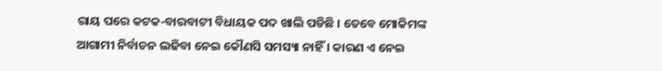ରାୟ ପରେ କଟକ-ବାରବାଟୀ ବିଧାୟକ ପଦ ଖାଲି ପଡିଛି । ତେବେ ମୋକିମଙ୍କ ଆଗାମୀ ନିର୍ବାଚନ ଲଢିବା ନେଇ କୌଣସି ସମସ୍ୟା ନାହିଁ । କାରଣ ଏ ନେଇ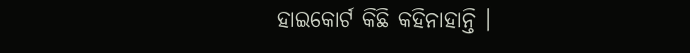ହାଇକୋର୍ଟ କିଛି କହିନାହାନ୍ତି ।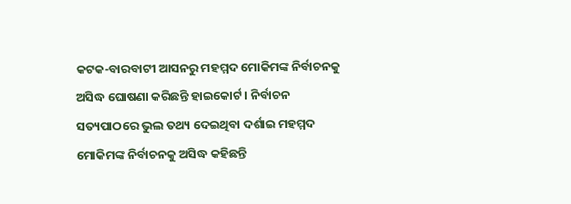କଟକ-ବାରବାଟୀ ଆସନରୁ ମହମ୍ମଦ ମୋକିମଙ୍କ ନିର୍ବାଚନକୁ ଅସିଦ୍ଧ ଘୋଷଣା କରିଛନ୍ତି ହାଇକୋର୍ଟ । ନିର୍ବାଚନ ସତ୍ୟପାଠରେ ଭୁଲ ତଥ୍ୟ ଦେଇଥିବା ଦର୍ଶାଇ ମହମ୍ମଦ ମୋକିମଙ୍କ ନିର୍ବାଚନକୁ ଅସିଦ୍ଧ କହିଛନ୍ତି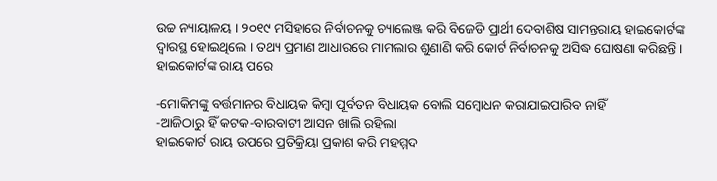ଉଚ୍ଚ ନ୍ୟାୟାଳୟ । ୨୦୧୯ ମସିହାରେ ନିର୍ବାଚନକୁ ଚ୍ୟାଲେଞ୍ଜ କରି ବିଜେଡି ପ୍ରାର୍ଥୀ ଦେବାଶିଷ ସାମନ୍ତରାୟ ହାଇକୋର୍ଟଙ୍କ ଦ୍ୱାରସ୍ଥ ହୋଇଥିଲେ । ତଥ୍ୟ ପ୍ରମାଣ ଆଧାରରେ ମାମଲାର ଶୁଣାଣି କରି କୋର୍ଟ ନିର୍ବାଚନକୁ ଅସିଦ୍ଧ ଘୋଷଣା କରିଛନ୍ତି । ହାଇକୋର୍ଟଙ୍କ ରାୟ ପରେ

-ମୋକିମଙ୍କୁ ବର୍ତ୍ତମାନର ବିଧାୟକ କିମ୍ବା ପୂର୍ବତନ ବିଧାୟକ ବୋଲି ସମ୍ବୋଧନ କରାଯାଇପାରିବ ନାହିଁ
-ଆଜିଠାରୁ ହିଁ କଟକ-ବାରବାଟୀ ଆସନ ଖାଲି ରହିଲା
ହାଇକୋର୍ଟ ରାୟ ଉପରେ ପ୍ରତିକ୍ରିୟା ପ୍ରକାଶ କରି ମହମ୍ମଦ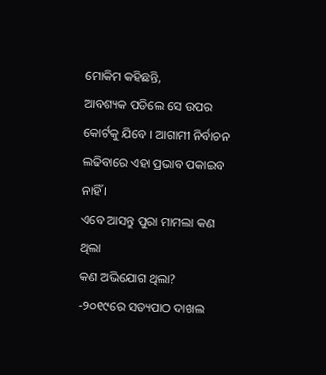ମୋକିମ କହିଛନ୍ତି,
ଆବଶ୍ୟକ ପଡିଲେ ସେ ଉପର କୋର୍ଟକୁ ଯିବେ । ଆଗାମୀ ନିର୍ବାଚନ ଲଢିବାରେ ଏହା ପ୍ରଭାବ ପକାଇବ ନାହିଁ ।
ଏବେ ଆସନ୍ତୁ ପୁରା ମାମଲା କଣ ଥିଲା
କଣ ଅଭିଯୋଗ ଥିଲା?
-୨୦୧୯ରେ ସତ୍ୟପାଠ ଦାଖଲ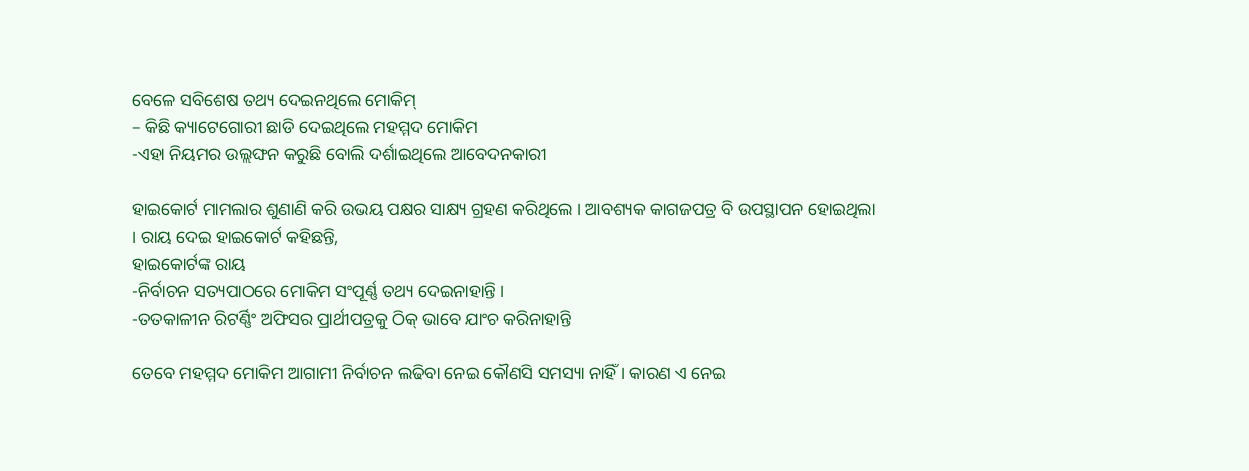ବେଳେ ସବିଶେଷ ତଥ୍ୟ ଦେଇନଥିଲେ ମୋକିମ୍
– କିଛି କ୍ୟାଟେଗୋରୀ ଛାଡି ଦେଇଥିଲେ ମହମ୍ମଦ ମୋକିମ
-ଏହା ନିୟମର ଉଲ୍ଲଙ୍ଘନ କରୁଛି ବୋଲି ଦର୍ଶାଇଥିଲେ ଆବେଦନକାରୀ

ହାଇକୋର୍ଟ ମାମଲାର ଶୁଣାଣି କରି ଉଭୟ ପକ୍ଷର ସାକ୍ଷ୍ୟ ଗ୍ରହଣ କରିଥିଲେ । ଆବଶ୍ୟକ କାଗଜପତ୍ର ବି ଉପସ୍ଥାପନ ହୋଇଥିଲା । ରାୟ ଦେଇ ହାଇକୋର୍ଟ କହିଛନ୍ତି,
ହାଇକୋର୍ଟଙ୍କ ରାୟ
-ନିର୍ବାଚନ ସତ୍ୟପାଠରେ ମୋକିମ ସଂପୂର୍ଣ୍ଣ ତଥ୍ୟ ଦେଇନାହାନ୍ତି ।
-ତତକାଳୀନ ରିଟର୍ଣ୍ଣିଂ ଅଫିସର ପ୍ରାର୍ଥୀପତ୍ରକୁ ଠିକ୍ ଭାବେ ଯାଂଚ କରିନାହାନ୍ତି

ତେବେ ମହମ୍ମଦ ମୋକିମ ଆଗାମୀ ନିର୍ବାଚନ ଲଢିବା ନେଇ କୌଣସି ସମସ୍ୟା ନାହିଁ । କାରଣ ଏ ନେଇ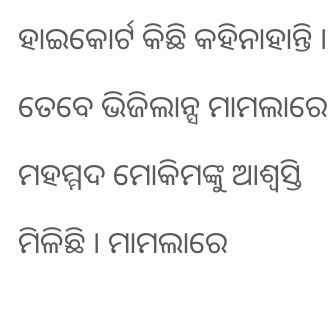ହାଇକୋର୍ଟ କିଛି କହିନାହାନ୍ତି । ତେବେ ଭିଜିଲାନ୍ସ ମାମଲାରେ ମହମ୍ମଦ ମୋକିମଙ୍କୁ ଆଶ୍ୱସ୍ତି ମିଳିଛି । ମାମଲାରେ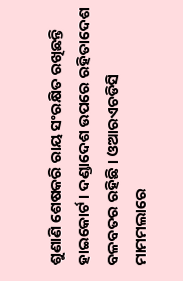ଶୁଣାଣି ଶେଷକରି ରାୟ ସଂରକ୍ଷିତ ରଖିଛନ୍ତି ହାଇକୋର୍ଟ । ଦଣ୍ଡାଦେଶ ଉପରେ ରହିତାଦେଶ ବଳବତର ରହିଛି । ଓଆରଏଚଡିସି ମାମମଲାରେ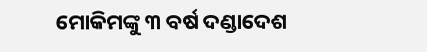ମୋକିମଙ୍କୁ ୩ ବର୍ଷ ଦଣ୍ଡାଦେଶ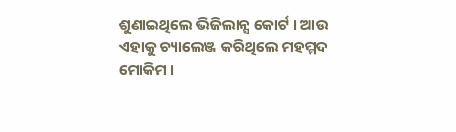ଶୁଣାଇଥିଲେ ଭିଜିଲାନ୍ସ କୋର୍ଟ । ଆଉ ଏହାକୁ ଚ୍ୟାଲେଞ୍ଜ କରିଥିଲେ ମହମ୍ମଦ ମୋକିମ ।